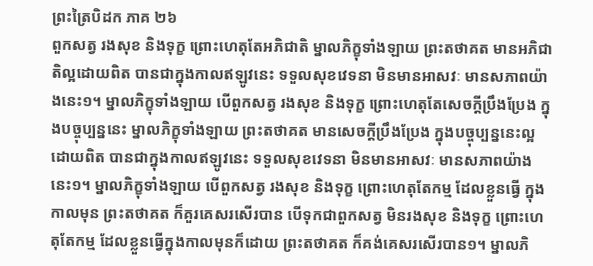ព្រះត្រៃបិដក ភាគ ២៦
ពួកសត្វ រងសុខ និងទុក្ខ ព្រោះហេតុតែអភិជាតិ ម្នាលភិក្ខុទាំងឡាយ ព្រះតថាគត មានអភិជាតិល្អដោយពិត បានជាក្នុងកាលឥឡូវនេះ ទទួលសុខវេទនា មិនមានអាសវៈ មានសភាពយ៉ាងនេះ១។ ម្នាលភិក្ខុទាំងឡាយ បើពួកសត្វ រងសុខ និងទុក្ខ ព្រោះហេតុតែសេចក្តីប្រឹងប្រែង ក្នុងបច្ចុប្បន្ននេះ ម្នាលភិក្ខុទាំងឡាយ ព្រះតថាគត មានសេចក្តីប្រឹងប្រែង ក្នុងបច្ចុប្បន្ននេះល្អដោយពិត បានជាក្នុងកាលឥឡូវនេះ ទទួលសុខវេទនា មិនមានអាសវៈ មានសភាពយ៉ាងនេះ១។ ម្នាលភិក្ខុទាំងឡាយ បើពួកសត្វ រងសុខ និងទុក្ខ ព្រោះហេតុតែកម្ម ដែលខ្លួនធ្វើ ក្នុងកាលមុន ព្រះតថាគត ក៏គួរគេសរសើរបាន បើទុកជាពួកសត្វ មិនរងសុខ និងទុក្ខ ព្រោះហេតុតែកម្ម ដែលខ្លួនធ្វើក្នុងកាលមុនក៏ដោយ ព្រះតថាគត ក៏គង់គេសរសើរបាន១។ ម្នាលភិ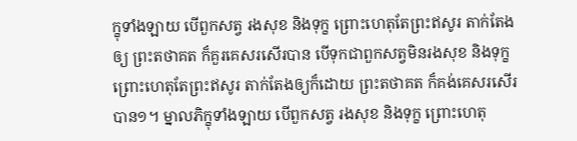ក្ខុទាំងឡាយ បើពួកសត្វ រងសុខ និងទុក្ខ ព្រោះហេតុតែព្រះឥសូរ តាក់តែងឲ្យ ព្រះតថាគត ក៏គួរគេសរសើរបាន បើទុកជាពួកសត្វមិនរងសុខ និងទុក្ខ ព្រោះហេតុតែព្រះឥសូរ តាក់តែងឲ្យក៏ដោយ ព្រះតថាគត ក៏គង់គេសរសើរបាន១។ ម្នាលភិក្ខុទាំងឡាយ បើពួកសត្វ រងសុខ និងទុក្ខ ព្រោះហេតុ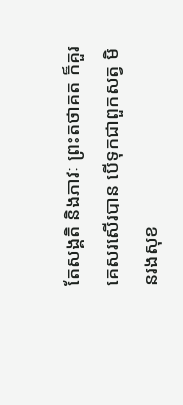តែសង្គតិ និងភាវៈ ព្រះតថាគត ក៏គួរគេសរសើរបាន បើទុកជាពួកសត្វ មិនរងសុខ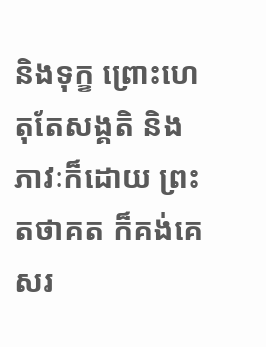និងទុក្ខ ព្រោះហេតុតែសង្គតិ និងភាវៈក៏ដោយ ព្រះតថាគត ក៏គង់គេសរ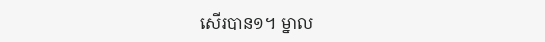សើរបាន១។ ម្នាល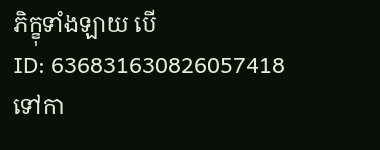ភិក្ខុទាំងឡាយ បើ
ID: 636831630826057418
ទៅកា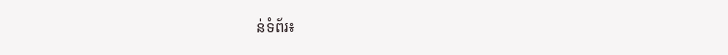ន់ទំព័រ៖